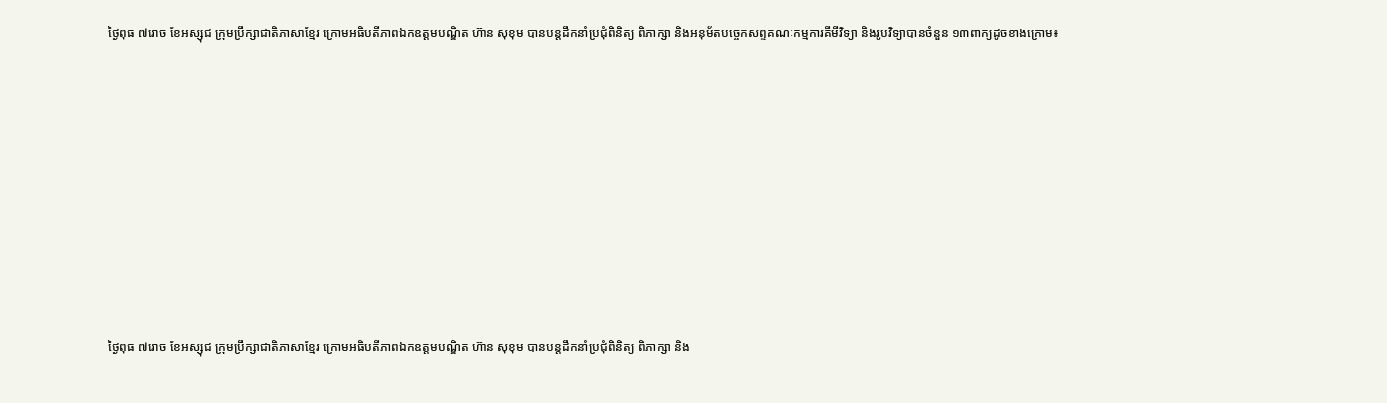ថ្ងៃពុធ ៧រោច ខែអស្សុជ ក្រុមប្រឹក្សាជាតិភាសាខ្មែរ ក្រោមអធិបតីភាពឯកឧត្តមបណ្ឌិត ហ៊ាន សុខុម បានបន្តដឹកនាំប្រជុំពិនិត្យ ពិភាក្សា និងអនុម័តបច្ចេកសព្ទគណៈកម្មការគីមីវិទ្យា និងរូបវិទ្យាបានចំនួន ១៣ពាក្យដូចខាងក្រោម៖











ថ្ងៃពុធ ៧រោច ខែអស្សុជ ក្រុមប្រឹក្សាជាតិភាសាខ្មែរ ក្រោមអធិបតីភាពឯកឧត្តមបណ្ឌិត ហ៊ាន សុខុម បានបន្តដឹកនាំប្រជុំពិនិត្យ ពិភាក្សា និង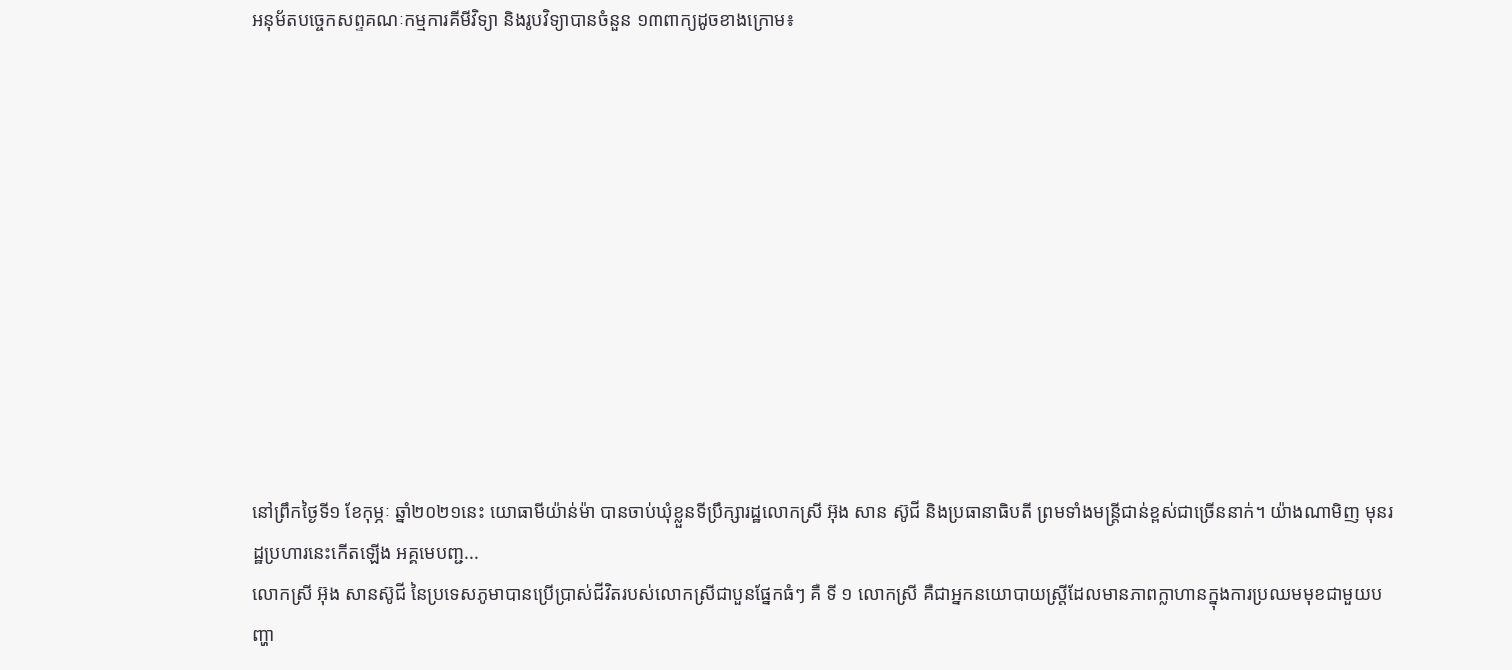អនុម័តបច្ចេកសព្ទគណៈកម្មការគីមីវិទ្យា និងរូបវិទ្យាបានចំនួន ១៣ពាក្យដូចខាងក្រោម៖











នៅព្រឹកថ្ងៃទី១ ខែកុម្ភៈ ឆ្នាំ២០២១នេះ យោធាមីយ៉ាន់ម៉ា បានចាប់ឃុំខ្លួនទីប្រឹក្សារដ្ឋលោកស្រី អ៊ុង សាន ស៊ូជី និងប្រធានាធិបតី ព្រមទាំងមន្រ្តីជាន់ខ្ពស់ជាច្រើននាក់។ យ៉ាងណាមិញ មុនរដ្ឋប្រហារនេះកើតឡើង អគ្គមេបញ្ជ...
លោកស្រី អ៊ុង សានស៊ូជី នៃប្រទេសភូមាបានប្រើប្រាស់ជីវិតរបស់លោកស្រីជាបួនផ្នែកធំៗ គឺ ទី ១ លោកស្រី គឺជាអ្នកនយោបាយស្ត្រីដែលមានភាពក្លាហានក្នុងការប្រឈមមុខជាមួយបញ្ហា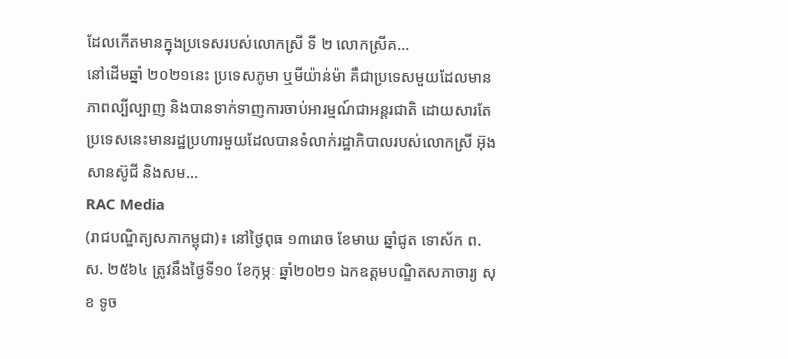ដែលកើតមានក្នុងប្រទេសរបស់លោកស្រី ទី ២ លោកស្រីគ...
នៅដើមឆ្នាំ ២០២១នេះ ប្រទេសភូមា ឬមីយ៉ាន់ម៉ា គឺជាប្រទេសមួយដែលមានភាពល្បីល្បាញ និងបានទាក់ទាញការចាប់អារម្មណ៍ជាអន្តរជាតិ ដោយសារតែប្រទេសនេះមានរដ្ឋប្រហារមួយដែលបានទំលាក់រដ្ឋាភិបាលរបស់លោកស្រី អ៊ុង សានស៊ូជី និងសម...
RAC Media
(រាជបណ្ឌិត្យសភាកម្ពុជា)៖ នៅថ្ងៃពុធ ១៣រោច ខែមាឃ ឆ្នាំជូត ទោស័ក ព.ស. ២៥៦៤ ត្រូវនឹងថ្ងៃទី១០ ខែកុម្ភៈ ឆ្នាំ២០២១ ឯកឧត្តមបណ្ឌិតសភាចារ្យ សុខ ទូច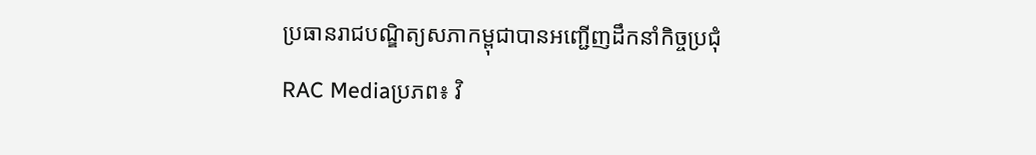ប្រធានរាជបណ្ឌិត្យសភាកម្ពុជាបានអញ្ជើញដឹកនាំកិច្ចប្រជុំ
RAC Mediaប្រភព៖ វិ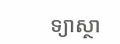ទ្យាស្ថា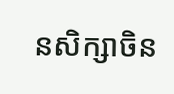នសិក្សាចិន